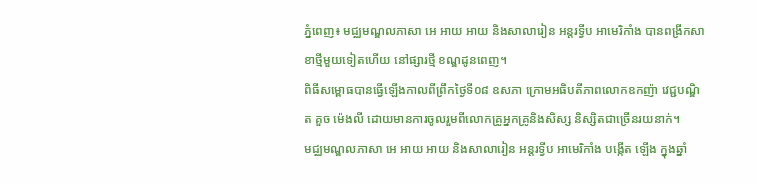ភ្នំពេញ៖ មជ្ឈមណ្ឌលភាសា អេ អាយ អាយ និងសាលារៀន អន្តរទ្វីប អាមេរិកាំង បានពង្រីកសាខាថ្មីមួយទៀតហើយ នៅផ្សារថ្មី ខណ្ឌដូនពេញ។
ពិធីសម្ពោធបានធ្វើឡើងកាលពីព្រឹកថ្ងៃទី០៨ ឧសភា ក្រោមអធិបតីភាពលោកឧកញ៉ា វេជ្ជបណ្ឌិត គួច ម៉េងលី ដោយមានការចូលរួមពីលោកគ្រូអ្នកគ្រូនិងសិស្ស និស្សិតជាច្រើនរយនាក់។
មជ្ឈមណ្ឌលភាសា អេ អាយ អាយ និងសាលារៀន អន្តរទ្វីប អាមេរិកាំង បង្កើត ឡើង ក្នុងឆ្នាំ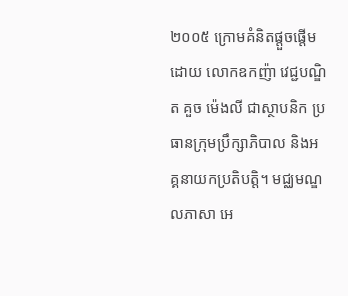២០០៥ ក្រោមគំនិតផ្តួចផ្តើមដោយ លោកឧកញ៉ា វេជ្ជបណ្ឌិត គួច ម៉េងលី ជាស្ថាបនិក ប្រធានក្រុមប្រឹក្សាភិបាល និងអគ្គនាយកប្រតិបត្តិ។ មជ្ឈមណ្ឌលភាសា អេ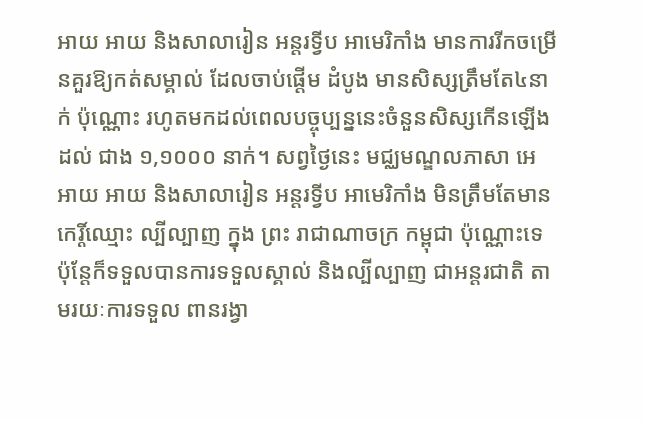អាយ អាយ និងសាលារៀន អន្តរទ្វីប អាមេរិកាំង មានការរីកចម្រើនគួរឱ្យកត់សម្គាល់ ដែលចាប់ផ្តើម ដំបូង មានសិស្សត្រឹមតែ៤នាក់ ប៉ុណ្ណោះ រហូតមកដល់ពេលបច្ចុប្បន្ននេះចំនួនសិស្សកើនឡើង ដល់ ជាង ១,១០០០ នាក់។ សព្វថ្ងៃនេះ មជ្ឈមណ្ឌលភាសា អេ អាយ អាយ និងសាលារៀន អន្តរទ្វីប អាមេរិកាំង មិនត្រឹមតែមានកេរ្តិ៍ឈ្មោះ ល្បីល្បាញ ក្នុង ព្រះ រាជាណាចក្រ កម្ពុជា ប៉ុណ្ណោះទេ ប៉ុន្តែក៏ទទួលបានការទទួលស្គាល់ និងល្បីល្បាញ ជាអន្តរជាតិ តាមរយៈការទទួល ពានរង្វា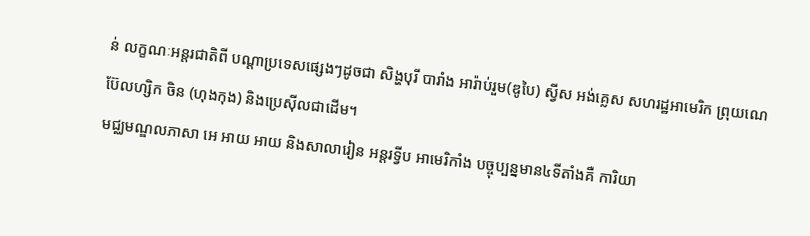ន់ លក្ខណៈអន្តរជាតិពី បណ្តាប្រទេសផ្សេងៗដូចជា សិង្ហបុរី បារាំង អារ៉ាប់រួម(ឌូបៃ) ស្វីស អង់គ្លេស សហរដ្ឋអាមេរិក ព្រុយណេ ប៊ែលហ្សិក ចិន (ហុងកុង) និងប្រេស៊ីលជាដើម។
មជ្ឈមណ្ឌលភាសា អេ អាយ អាយ និងសាលារៀន អន្តរទ្វីប អាមេរិកាំង បច្ចុប្បន្នមាន៤ទីតាំងគឺ ការិយា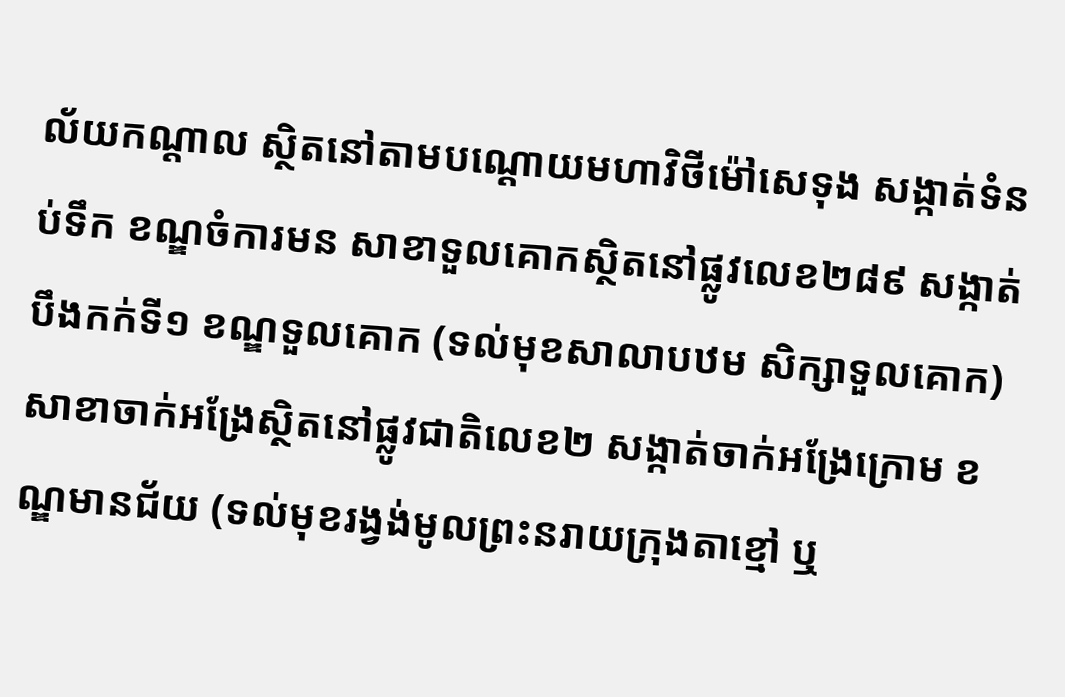ល័យកណ្តាល ស្ថិតនៅតាមបណ្តោយមហាវិថីម៉ៅសេទុង សង្កាត់ទំនប់ទឹក ខណ្ឌចំការមន សាខាទួលគោកស្ថិតនៅផ្លូវលេខ២៨៩ សង្កាត់បឹងកក់ទី១ ខណ្ឌទួលគោក (ទល់មុខសាលាបឋម សិក្សាទួលគោក) សាខាចាក់អង្រែស្ថិតនៅផ្លូវជាតិលេខ២ សង្កាត់ចាក់អង្រែក្រោម ខណ្ឌមានជ័យ (ទល់មុខរង្វង់មូលព្រះនរាយក្រុងតាខ្មៅ ឬ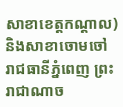សាខាខេត្តកណ្តាល) និងសាខាចោមចៅ រាជធានីភ្នំពេញ ព្រះរាជាណាច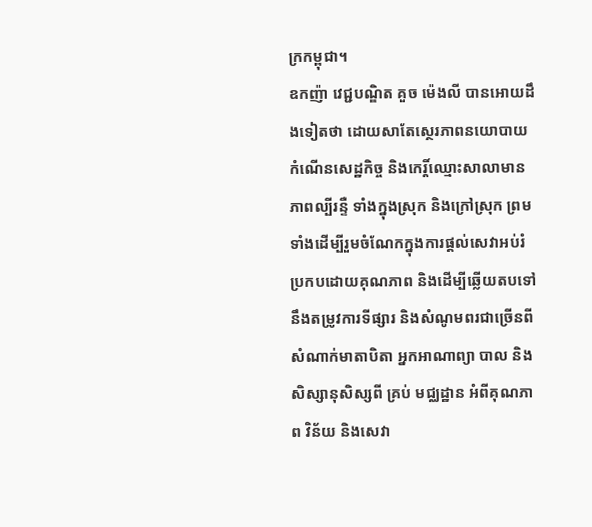ក្រកម្ពុជា។
ឧកញ៉ា វេជ្ជបណ្ឌិត គួច ម៉េងលី បានអោយដឹងទៀតថា ដោយសាតែស្ថេរភាពនយោបាយ កំណើនសេដ្ឋកិច្ច និងកេរ្តិ៍ឈ្មោះសាលាមានភាពល្បីរន្ទឺ ទាំងក្នុងស្រុក និងក្រៅស្រុក ព្រមទាំងដើម្បីរួមចំណែកក្នុងការផ្តល់សេវាអប់រំប្រកបដោយគុណភាព និងដើម្បីឆ្លើយតបទៅ នឹងតម្រូវការទីផ្សារ និងសំណូមពរជាច្រើនពីសំណាក់មាតាបិតា អ្នកអាណាព្យា បាល និងសិស្សានុសិស្សពី គ្រប់ មជ្ឈដ្ឋាន អំពីគុណភាព វិន័យ និងសេវា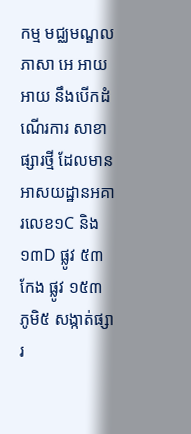កម្ម មជ្ឈមណ្ឌលភាសា អេ អាយ អាយ នឹងបើកដំណើរការ សាខាផ្សារថ្មី ដែលមាន អាសយដ្ឋានអគារលេខ១C និង ១៣D ផ្លូវ ៥៣ កែង ផ្លូវ ១៥៣ ភូមិ៥ សង្កាត់ផ្សារ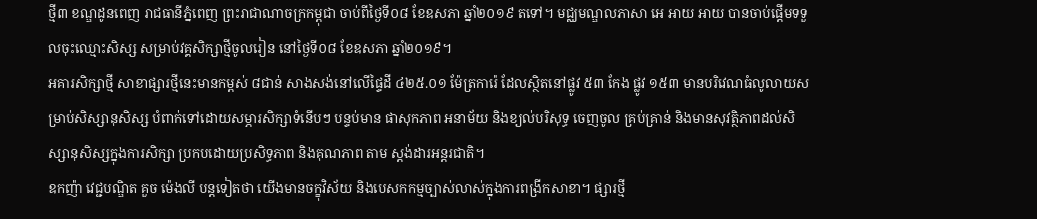ថ្មី៣ ខណ្ឌដូនពេញ រាជធានីភ្នំពេញ ព្រះរាជាណាចក្រកម្ពុជា ចាប់ពីថ្ងៃទី០៨ ខែឧសភា ឆ្នាំ២០១៩ តទៅ។ មជ្ឈមណ្ឌលភាសា អេ អាយ អាយ បានចាប់ផ្តើមទទួលចុះឈ្មោះសិស្ស សម្រាប់វគ្គសិក្សាថ្មីចូលរៀន នៅថ្ងៃទី០៨ ខែឧសភា ឆ្នាំ២០១៩។
អគារសិក្សាថ្មី សាខាផ្សារថ្មីនេះមានកម្ពស់ ៨ជាន់ សាងសង់នៅលើផ្ទៃដី ៤២៥.០១ ម៉ែត្រការ៉េ ដែលស្ថិតនៅផ្លូវ ៥៣ កែង ផ្លូវ ១៥៣ មានបរិវេណធំលូលាយសម្រាប់សិស្សានុសិស្ស បំពាក់ទៅដោយសម្ភារសិក្សាទំនើបៗ បន្ទប់មាន ផាសុកភាព អនាម័យ និងខ្យល់បរិសុទ្ធ ចេញចូល គ្រប់គ្រាន់ និងមានសុវត្ថិភាពដល់សិស្សានុសិស្សក្នុងការសិក្សា ប្រកបដោយប្រសិទ្ធភាព និងគុណភាព តាម ស្តង់ដារអន្តរជាតិ។
ឧកញ៉ា វេជ្ជបណ្ឌិត គួច ម៉េងលី បន្តទៀតថា យើងមានចក្ខុវិស័យ និងបេសកកម្មច្បាស់លាស់ក្នុងការពង្រីកសាខា។ ផ្សារថ្មី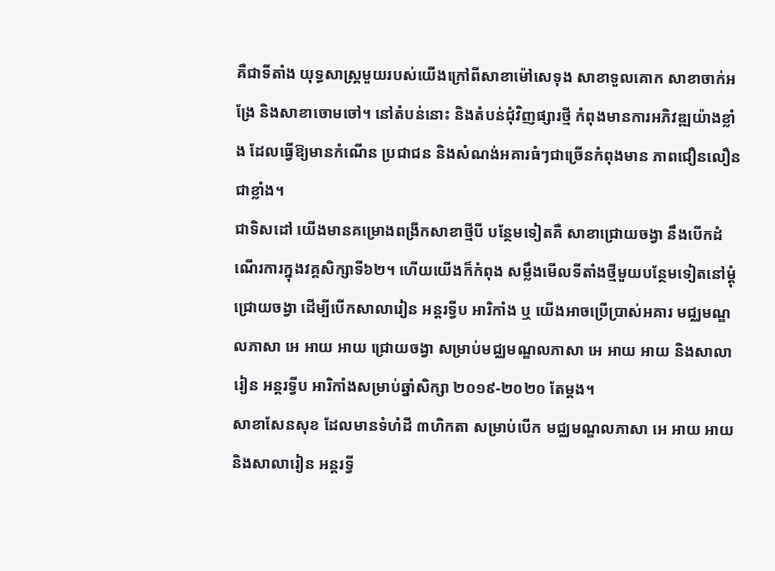គឺជាទីតាំង យុទ្ធសាស្ត្រមួយរបស់យើងក្រៅពីសាខាម៉ៅសេទុង សាខាទួលគោក សាខាចាក់អង្រែ និងសាខាចោមចៅ។ នៅតំបន់នោះ និងតំបន់ជុំវិញផ្សារថ្មី កំពុងមានការអភិវឌ្ឍយ៉ាងខ្លាំង ដែលធ្វើឱ្យមានកំណើន ប្រជាជន និងសំណង់អគារធំៗជាច្រើនកំពុងមាន ភាពជឿនលឿនជាខ្លាំង។
ជាទិសដៅ យើងមានគម្រោងពង្រីកសាខាថ្មីបី បន្ថែមទៀតគឺ សាខាជ្រោយចង្វា នឹងបើកដំណើរការក្នុងវគ្គសិក្សាទី៦២។ ហើយយើងក៏កំពុង សម្លឹងមើលទីតាំងថ្មីមួយបន្ថែមទៀតនៅម្តុំជ្រោយចង្វា ដើម្បីបើកសាលារៀន អន្តរទ្វីប អារិកាំង ឬ យើងអាចប្រើប្រាស់អគារ មជ្ឈមណ្ឌលភាសា អេ អាយ អាយ ជ្រោយចង្វា សម្រាប់មជ្ឈមណ្ឌលភាសា អេ អាយ អាយ និងសាលារៀន អន្តរទ្វីប អារិកាំងសម្រាប់ឆ្នាំសិក្សា ២០១៩-២០២០ តែម្តង។
សាខាសែនសុខ ដែលមានទំហំដី ៣ហិកតា សម្រាប់បើក មជ្ឈមណ្ឌលភាសា អេ អាយ អាយ និងសាលារៀន អន្តរទ្វី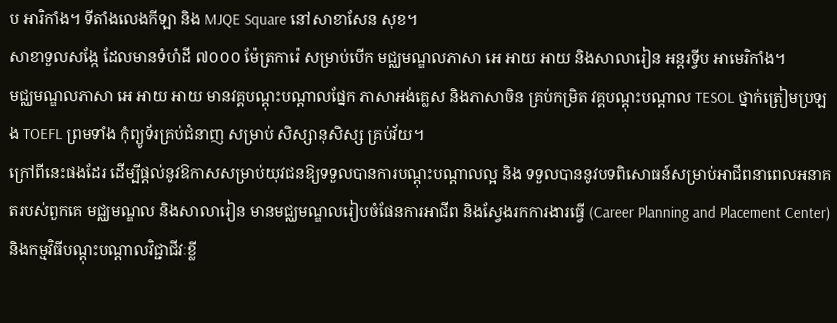ប អារិកាំង។ ទីតាំងលេងកីឡា និង MJQE Square នៅសាខាសែន សុខ។
សាខាទួលសង្កែ ដែលមានទំហំដី ៧០០០ ម៉ែត្រការ៉េ សម្រាប់បើក មជ្ឈមណ្ឌលភាសា អេ អាយ អាយ និងសាលារៀន អន្តរទ្វីប អាមេរិកាំង។
មជ្ឈមណ្ឌលភាសា អេ អាយ អាយ មានវគ្គបណ្តុះបណ្តាលផ្នែក ភាសាអង់គ្លេស និងភាសាចិន គ្រប់កម្រិត វគ្គបណ្តុះបណ្តាល TESOL ថ្នាក់ត្រៀមប្រឡង TOEFL ព្រមទាំង កុំព្យូទ័រគ្រប់ជំនាញ សម្រាប់ សិស្សានុសិស្ស គ្រប់វ័យ។
ក្រៅពីនេះផងដែរ ដើម្បីផ្តល់នូវឱកាសសម្រាប់យុវជនឱ្យទទួលបានការបណ្ដុះបណ្ដាលល្អ និង ទទួលបាននូវបទពិសោធន៍សម្រាប់អាជីពនាពេលអនាគតរបស់ពួកគេ មជ្ឈមណ្ឌល និងសាលារៀន មានមជ្ឈមណ្ឌលរៀបចំផែនការអាជីព និងស្វែងរកការងារធ្វើ (Career Planning and Placement Center) និងកម្មវិធីបណ្តុះបណ្តាលវិជ្ជាជីវៈខ្លី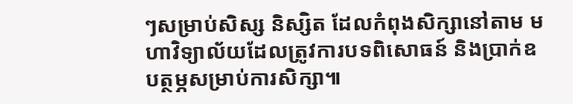ៗសម្រាប់សិស្ស និស្សិត ដែលកំពុងសិក្សានៅតាម មហាវិទ្យាល័យដែលត្រូវការបទពិសោធន៍ និងប្រាក់ឧបត្ថម្ភសម្រាប់ការសិក្សា៕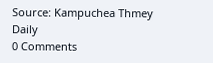Source: Kampuchea Thmey Daily
0 Comments